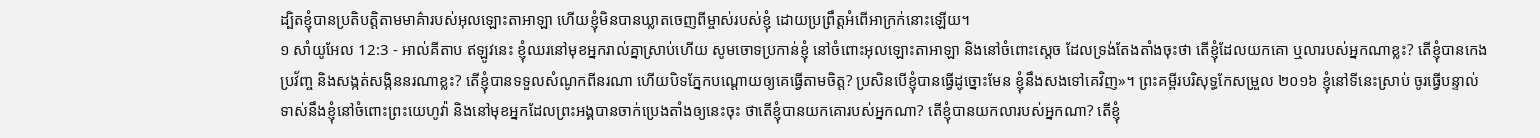ដ្បិតខ្ញុំបានប្រតិបត្តិតាមមាគ៌ារបស់អុលឡោះតាអាឡា ហើយខ្ញុំមិនបានឃ្លាតចេញពីម្ចាស់របស់ខ្ញុំ ដោយប្រព្រឹត្តអំពើអាក្រក់នោះឡើយ។
១ សាំយូអែល 12:3 - អាល់គីតាប ឥឡូវនេះ ខ្ញុំឈរនៅមុខអ្នករាល់គ្នាស្រាប់ហើយ សូមចោទប្រកាន់ខ្ញុំ នៅចំពោះអុលឡោះតាអាឡា និងនៅចំពោះស្តេច ដែលទ្រង់តែងតាំងចុះថា តើខ្ញុំដែលយកគោ ឬលារបស់អ្នកណាខ្លះ? តើខ្ញុំបានកេងប្រវ័ញ្ច និងសង្កត់សង្កិននរណាខ្លះ? តើខ្ញុំបានទទួលសំណូកពីនរណា ហើយបិទភ្នែកបណ្តោយឲ្យគេធ្វើតាមចិត្ត? ប្រសិនបើខ្ញុំបានធ្វើដូច្នោះមែន ខ្ញុំនឹងសងទៅគេវិញ»។ ព្រះគម្ពីរបរិសុទ្ធកែសម្រួល ២០១៦ ខ្ញុំនៅទីនេះស្រាប់ ចូរធ្វើបន្ទាល់ទាស់នឹងខ្ញុំនៅចំពោះព្រះយេហូវ៉ា និងនៅមុខអ្នកដែលព្រះអង្គបានចាក់ប្រេងតាំងឲ្យនេះចុះ ថាតើខ្ញុំបានយកគោរបស់អ្នកណា? តើខ្ញុំបានយកលារបស់អ្នកណា? តើខ្ញុំ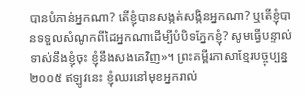បានបំភាន់អ្នកណា? តើខ្ញុំបានសង្កត់សង្កិនអ្នកណា? ឬតើខ្ញុំបានទទួលសំណូកពីដៃអ្នកណាដើម្បីបំបិទភ្នែកខ្ញុំ? សូមធ្វើបន្ទាល់ទាស់នឹងខ្ញុំចុះ ខ្ញុំនឹងសងគេវិញ»។ ព្រះគម្ពីរភាសាខ្មែរបច្ចុប្បន្ន ២០០៥ ឥឡូវនេះ ខ្ញុំឈរនៅមុខអ្នករាល់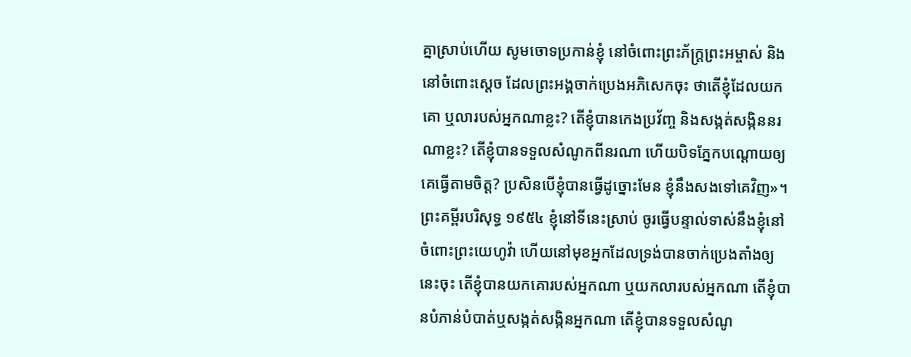គ្នាស្រាប់ហើយ សូមចោទប្រកាន់ខ្ញុំ នៅចំពោះព្រះភ័ក្ត្រព្រះអម្ចាស់ និងនៅចំពោះស្ដេច ដែលព្រះអង្គចាក់ប្រេងអភិសេកចុះ ថាតើខ្ញុំដែលយកគោ ឬលារបស់អ្នកណាខ្លះ? តើខ្ញុំបានកេងប្រវ័ញ្ច និងសង្កត់សង្កិននរណាខ្លះ? តើខ្ញុំបានទទួលសំណូកពីនរណា ហើយបិទភ្នែកបណ្ដោយឲ្យគេធ្វើតាមចិត្ត? ប្រសិនបើខ្ញុំបានធ្វើដូច្នោះមែន ខ្ញុំនឹងសងទៅគេវិញ»។ ព្រះគម្ពីរបរិសុទ្ធ ១៩៥៤ ខ្ញុំនៅទីនេះស្រាប់ ចូរធ្វើបន្ទាល់ទាស់នឹងខ្ញុំនៅចំពោះព្រះយេហូវ៉ា ហើយនៅមុខអ្នកដែលទ្រង់បានចាក់ប្រេងតាំងឲ្យនេះចុះ តើខ្ញុំបានយកគោរបស់អ្នកណា ឬយកលារបស់អ្នកណា តើខ្ញុំបានបំភាន់បំបាត់ឬសង្កត់សង្កិនអ្នកណា តើខ្ញុំបានទទួលសំណូ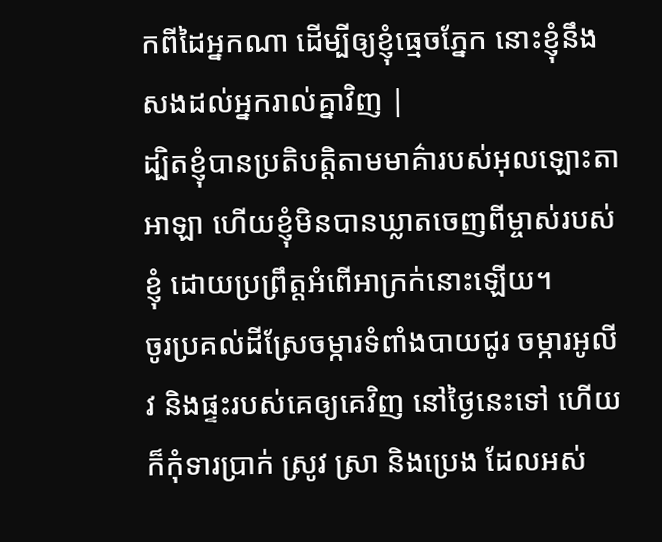កពីដៃអ្នកណា ដើម្បីឲ្យខ្ញុំធ្មេចភ្នែក នោះខ្ញុំនឹងសងដល់អ្នករាល់គ្នាវិញ |
ដ្បិតខ្ញុំបានប្រតិបត្តិតាមមាគ៌ារបស់អុលឡោះតាអាឡា ហើយខ្ញុំមិនបានឃ្លាតចេញពីម្ចាស់របស់ខ្ញុំ ដោយប្រព្រឹត្តអំពើអាក្រក់នោះឡើយ។
ចូរប្រគល់ដីស្រែចម្ការទំពាំងបាយជូរ ចម្ការអូលីវ និងផ្ទះរបស់គេឲ្យគេវិញ នៅថ្ងៃនេះទៅ ហើយក៏កុំទារប្រាក់ ស្រូវ ស្រា និងប្រេង ដែលអស់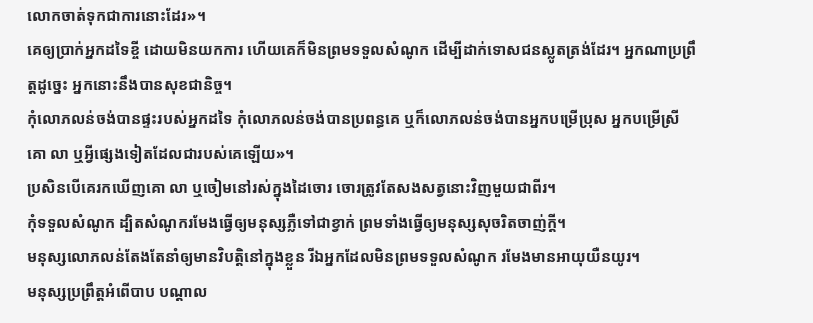លោកចាត់ទុកជាការនោះដែរ»។
គេឲ្យប្រាក់អ្នកដទៃខ្ចី ដោយមិនយកការ ហើយគេក៏មិនព្រមទទួលសំណូក ដើម្បីដាក់ទោសជនស្លូតត្រង់ដែរ។ អ្នកណាប្រព្រឹត្តដូច្នេះ អ្នកនោះនឹងបានសុខជានិច្ច។
កុំលោភលន់ចង់បានផ្ទះរបស់អ្នកដទៃ កុំលោភលន់ចង់បានប្រពន្ធគេ ឬក៏លោភលន់ចង់បានអ្នកបម្រើប្រុស អ្នកបម្រើស្រី គោ លា ឬអ្វីផ្សេងទៀតដែលជារបស់គេឡើយ»។
ប្រសិនបើគេរកឃើញគោ លា ឬចៀមនៅរស់ក្នុងដៃចោរ ចោរត្រូវតែសងសត្វនោះវិញមួយជាពីរ។
កុំទទួលសំណូក ដ្បិតសំណូករមែងធ្វើឲ្យមនុស្សភ្លឺទៅជាខ្វាក់ ព្រមទាំងធ្វើឲ្យមនុស្សសុចរិតចាញ់ក្តី។
មនុស្សលោភលន់តែងតែនាំឲ្យមានវិបត្តិនៅក្នុងខ្លួន រីឯអ្នកដែលមិនព្រមទទួលសំណូក រមែងមានអាយុយឺនយូរ។
មនុស្សប្រព្រឹត្តអំពើបាប បណ្តាល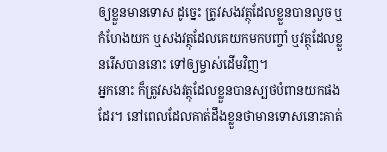ឲ្យខ្លួនមានទោស ដូច្នេះ ត្រូវសងវត្ថុដែលខ្លួនបានលួច ឬកំហែងយក ឬសងវត្ថុដែលគេយកមកបញ្ចាំ ឬវត្ថុដែលខ្លួនរើសបាននោះ ទៅឲ្យម្ចាស់ដើមវិញ។
អ្នកនោះ ក៏ត្រូវសងវត្ថុដែលខ្លួនបានស្បថបំពានយកផងដែរ។ នៅពេលដែលគាត់ដឹងខ្លួនថាមានទោសនោះគាត់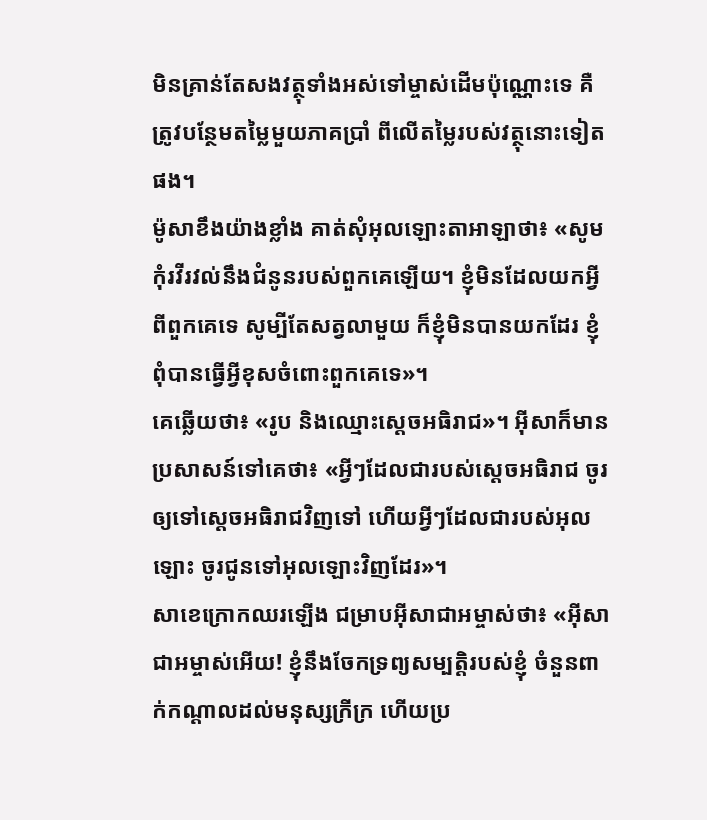មិនគ្រាន់តែសងវត្ថុទាំងអស់ទៅម្ចាស់ដើមប៉ុណ្ណោះទេ គឺត្រូវបន្ថែមតម្លៃមួយភាគប្រាំ ពីលើតម្លៃរបស់វត្ថុនោះទៀតផង។
ម៉ូសាខឹងយ៉ាងខ្លាំង គាត់សុំអុលឡោះតាអាឡាថា៖ «សូមកុំរវីរវល់នឹងជំនូនរបស់ពួកគេឡើយ។ ខ្ញុំមិនដែលយកអ្វីពីពួកគេទេ សូម្បីតែសត្វលាមួយ ក៏ខ្ញុំមិនបានយកដែរ ខ្ញុំពុំបានធ្វើអ្វីខុសចំពោះពួកគេទេ»។
គេឆ្លើយថា៖ «រូប និងឈ្មោះស្តេចអធិរាជ»។ អ៊ីសាក៏មានប្រសាសន៍ទៅគេថា៖ «អ្វីៗដែលជារបស់ស្តេចអធិរាជ ចូរឲ្យទៅស្តេចអធិរាជវិញទៅ ហើយអ្វីៗដែលជារបស់អុលឡោះ ចូរជូនទៅអុលឡោះវិញដែរ»។
សាខេក្រោកឈរឡើង ជម្រាបអ៊ីសាជាអម្ចាស់ថា៖ «អ៊ីសាជាអម្ចាស់អើយ! ខ្ញុំនឹងចែកទ្រព្យសម្បត្តិរបស់ខ្ញុំ ចំនួនពាក់កណ្ដាលដល់មនុស្សក្រីក្រ ហើយប្រ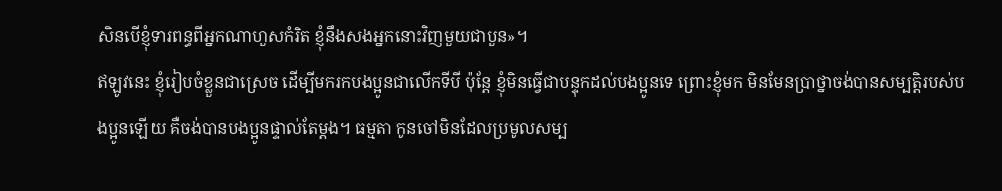សិនបើខ្ញុំទារពន្ធពីអ្នកណាហួសកំរិត ខ្ញុំនឹងសងអ្នកនោះវិញមួយជាបួន»។
ឥឡូវនេះ ខ្ញុំរៀបចំខ្លួនជាស្រេច ដើម្បីមករកបងប្អូនជាលើកទីបី ប៉ុន្ដែ ខ្ញុំមិនធ្វើជាបន្ទុកដល់បងប្អូនទេ ព្រោះខ្ញុំមក មិនមែនប្រាថ្នាចង់បានសម្បត្តិរបស់បងប្អូនឡើយ គឺចង់បានបងប្អូនផ្ទាល់តែម្ដង។ ធម្មតា កូនចៅមិនដែលប្រមូលសម្ប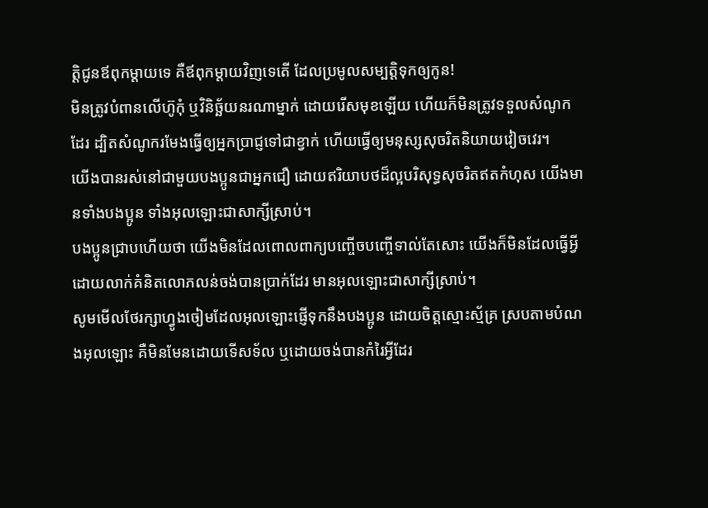ត្តិជូនឪពុកម្ដាយទេ គឺឪពុកម្ដាយវិញទេតើ ដែលប្រមូលសម្បត្តិទុកឲ្យកូន!
មិនត្រូវបំពានលើហ៊ូកុំ ឬវិនិច្ឆ័យនរណាម្នាក់ ដោយរើសមុខឡើយ ហើយក៏មិនត្រូវទទួលសំណូកដែរ ដ្បិតសំណូករមែងធ្វើឲ្យអ្នកប្រាជ្ញទៅជាខ្វាក់ ហើយធ្វើឲ្យមនុស្សសុចរិតនិយាយវៀចវេរ។
យើងបានរស់នៅជាមួយបងប្អូនជាអ្នកជឿ ដោយឥរិយាបថដ៏ល្អបរិសុទ្ធសុចរិតឥតកំហុស យើងមានទាំងបងប្អូន ទាំងអុលឡោះជាសាក្សីស្រាប់។
បងប្អូនជ្រាបហើយថា យើងមិនដែលពោលពាក្យបញ្ចើចបញ្ចើទាល់តែសោះ យើងក៏មិនដែលធ្វើអ្វី ដោយលាក់គំនិតលោភលន់ចង់បានប្រាក់ដែរ មានអុលឡោះជាសាក្សីស្រាប់។
សូមមើលថែរក្សាហ្វូងចៀមដែលអុលឡោះផ្ញើទុកនឹងបងប្អូន ដោយចិត្ដស្មោះស្ម័គ្រ ស្របតាមបំណងអុលឡោះ គឺមិនមែនដោយទើសទ័ល ឬដោយចង់បានកំរៃអ្វីដែរ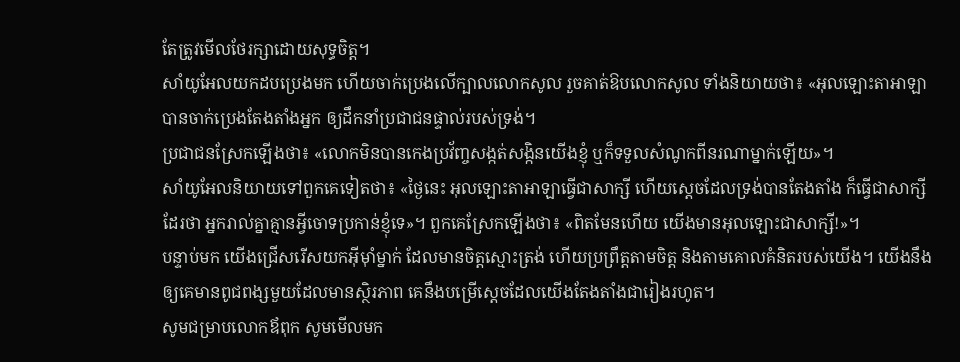តែត្រូវមើលថែរក្សាដោយសុទ្ធចិត្ដ។
សាំយូអែលយកដបប្រេងមក ហើយចាក់ប្រេងលើក្បាលលោកសូល រួចគាត់ឱបលោកសូល ទាំងនិយាយថា៖ «អុលឡោះតាអាឡាបានចាក់ប្រេងតែងតាំងអ្នក ឲ្យដឹកនាំប្រជាជនផ្ទាល់របស់ទ្រង់។
ប្រជាជនស្រែកឡើងថា៖ «លោកមិនបានកេងប្រវ័ញ្ចសង្កត់សង្កិនយើងខ្ញុំ ឬក៏ទទួលសំណូកពីនរណាម្នាក់ឡើយ»។
សាំយូអែលនិយាយទៅពួកគេទៀតថា៖ «ថ្ងៃនេះ អុលឡោះតាអាឡាធ្វើជាសាក្សី ហើយស្តេចដែលទ្រង់បានតែងតាំង ក៏ធ្វើជាសាក្សីដែរថា អ្នករាល់គ្នាគ្មានអ្វីចោទប្រកាន់ខ្ញុំទេ»។ ពួកគេស្រែកឡើងថា៖ «ពិតមែនហើយ យើងមានអុលឡោះជាសាក្សី!»។
បន្ទាប់មក យើងជ្រើសរើសយកអ៊ីមុាំម្នាក់ ដែលមានចិត្តស្មោះត្រង់ ហើយប្រព្រឹត្តតាមចិត្ត និងតាមគោលគំនិតរបស់យើង។ យើងនឹងឲ្យគេមានពូជពង្សមួយដែលមានស្ថិរភាព គេនឹងបម្រើស្តេចដែលយើងតែងតាំងជារៀងរហូត។
សូមជម្រាបលោកឪពុក សូមមើលមក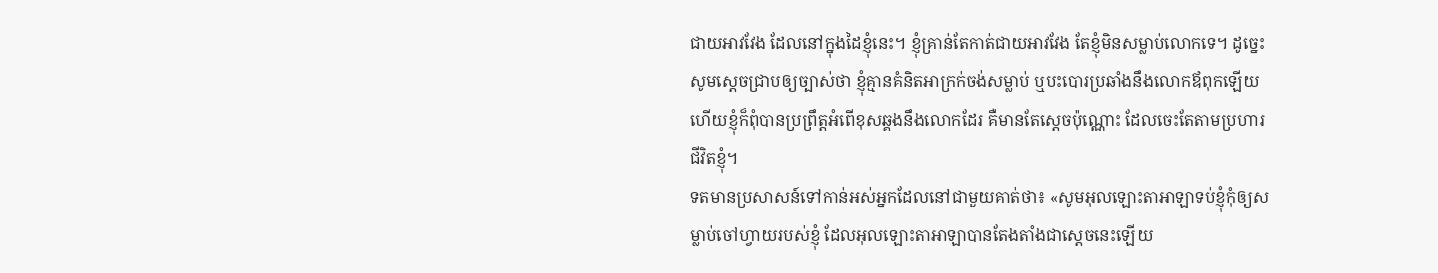ជាយអាវវែង ដែលនៅក្នុងដៃខ្ញុំនេះ។ ខ្ញុំគ្រាន់តែកាត់ជាយអាវវែង តែខ្ញុំមិនសម្លាប់លោកទេ។ ដូច្នេះ សូមស្តេចជ្រាបឲ្យច្បាស់ថា ខ្ញុំគ្មានគំនិតអាក្រក់ចង់សម្លាប់ ឬបះបោរប្រឆាំងនឹងលោកឪពុកឡើយ ហើយខ្ញុំក៏ពុំបានប្រព្រឹត្តអំពើខុសឆ្គងនឹងលោកដែរ គឺមានតែស្តេចប៉ុណ្ណោះ ដែលចេះតែតាមប្រហារជីវិតខ្ញុំ។
ទតមានប្រសាសន៍ទៅកាន់អស់អ្នកដែលនៅជាមួយគាត់ថា៖ «សូមអុលឡោះតាអាឡាទប់ខ្ញុំកុំឲ្យសម្លាប់ចៅហ្វាយរបស់ខ្ញុំ ដែលអុលឡោះតាអាឡាបានតែងតាំងជាស្តេចនេះឡើយ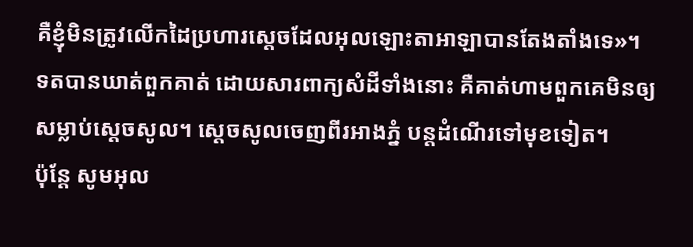គឺខ្ញុំមិនត្រូវលើកដៃប្រហារស្តេចដែលអុលឡោះតាអាឡាបានតែងតាំងទេ»។
ទតបានឃាត់ពួកគាត់ ដោយសារពាក្យសំដីទាំងនោះ គឺគាត់ហាមពួកគេមិនឲ្យសម្លាប់ស្តេចសូល។ ស្តេចសូលចេញពីរអាងភ្នំ បន្តដំណើរទៅមុខទៀត។
ប៉ុន្តែ សូមអុល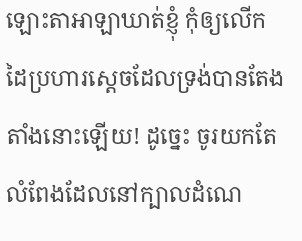ឡោះតាអាឡាឃាត់ខ្ញុំ កុំឲ្យលើកដៃប្រហារស្តេចដែលទ្រង់បានតែងតាំងនោះឡើយ! ដូច្នេះ ចូរយកតែលំពែងដែលនៅក្បាលដំណេ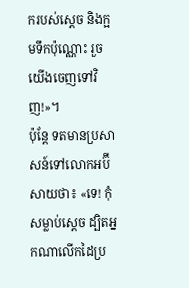ករបស់ស្តេច និងក្អមទឹកប៉ុណ្ណោះ រួចយើងចេញទៅវិញ!»។
ប៉ុន្តែ ទតមានប្រសាសន៍ទៅលោកអប៊ីសាយថា៖ «ទេ! កុំសម្លាប់ស្តេច ដ្បិតអ្នកណាលើកដៃប្រ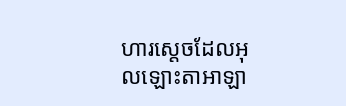ហារស្តេចដែលអុលឡោះតាអាឡា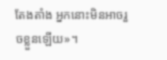តែងតាំង អ្នកនោះមិនអាចរួចខ្លួនឡើយ»។